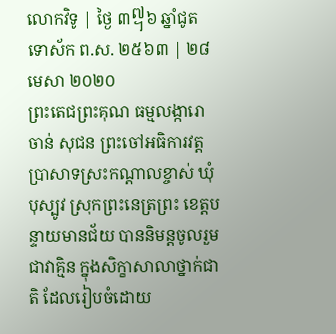លោកវិទូ | ថ្ងៃ ៣᧧៦ ឆ្នាំជូត ទោស័ក ព.ស. ២៥៦៣ | ២៨ មេសា ២០២០
ព្រះតេជព្រះគុណ ធម្មលង្ការោ ចាន់ សុជន ព្រះចៅអធិការវត្តប្រាសាទស្រះកណ្តាលខ្ចាស់ ឃុំបុស្បូវ ស្រុកព្រះនេត្រព្រះ ខេត្តបន្ទាយមានជ័យ បាននិមន្តចូលរួមជាវាគ្មិន ក្នុងសិក្ខាសាលាថ្នាក់ជាតិ ដែលរៀបចំដោយ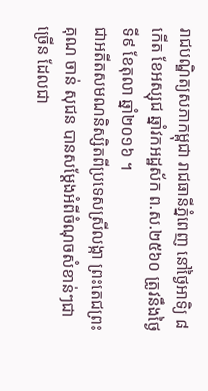រាជបណ្ឌិត្យសភាកម្ពុជា រាជធានីភ្នំពេញ នៅថ្ងៃអាទិ្យ ៨កើត ខែអស្សុជ ឆ្នាំវកអដ្ឋស័ក ព.ស.២៥៦០ ត្រូវនឹងថ្ងៃទី៩ ខែតុលា ឆ្នាំ២០១៦ ។
ជាអតីតសមណនិស្សិតពីប្រទេសស្រីលង្កា ព្រះតេជព្រះគុណ ចាន់ សុជន បានសម្ដែងអំពីចំណុចសំខាន់ៗជាច្រើន ដែលជា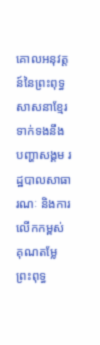គោលអនុវត្តន៍នៃព្រះពុទ្ធសាសនាខ្មែរ ទាក់ទងនឹងបញ្ហាសង្គម រដ្ឋបាលសាធារណៈ និងការលើកកម្ពស់គុណតម្លែព្រះពុទ្ធ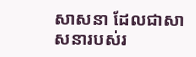សាសនា ដែលជាសាសនារបស់រ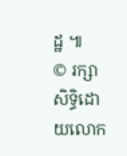ដ្ឋ ៕
© រក្សាសិទ្ធិដោយលោក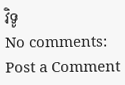វិទូ
No comments:
Post a Comment